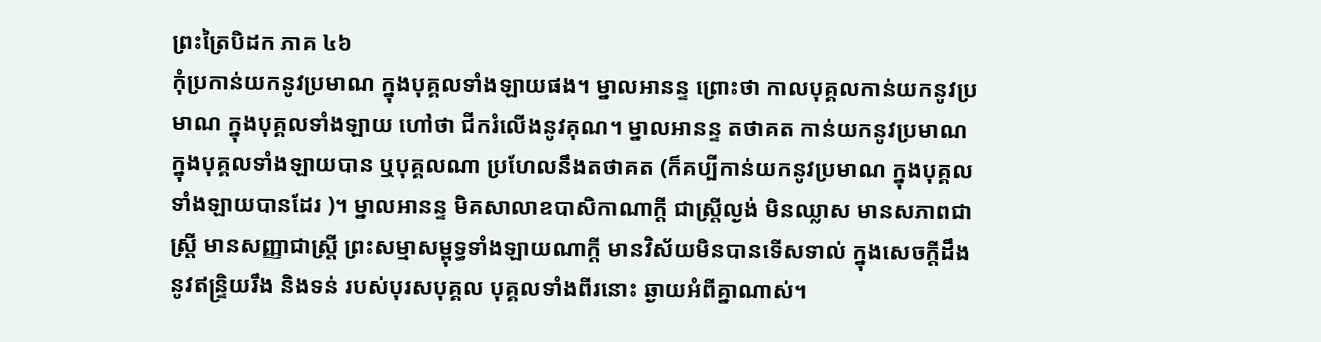ព្រះត្រៃបិដក ភាគ ៤៦
កុំប្រកាន់យកនូវប្រមាណ ក្នុងបុគ្គលទាំងឡាយផង។ ម្នាលអានន្ទ ព្រោះថា កាលបុគ្គលកាន់យកនូវប្រមាណ ក្នុងបុគ្គលទាំងឡាយ ហៅថា ជីករំលើងនូវគុណ។ ម្នាលអានន្ទ តថាគត កាន់យកនូវប្រមាណ ក្នុងបុគ្គលទាំងឡាយបាន ឬបុគ្គលណា ប្រហែលនឹងតថាគត (ក៏គប្បីកាន់យកនូវប្រមាណ ក្នុងបុគ្គលទាំងឡាយបានដែរ )។ ម្នាលអានន្ទ មិគសាលាឧបាសិកាណាក្តី ជាស្រ្តីល្ងង់ មិនឈ្លាស មានសភាពជាស្រ្តី មានសញ្ញាជាស្រ្តី ព្រះសម្មាសម្ពុទ្ធទាំងឡាយណាក្តី មានវិស័យមិនបានទើសទាល់ ក្នុងសេចក្តីដឹង នូវឥន្រ្ទិយរឹង និងទន់ របស់បុរសបុគ្គល បុគ្គលទាំងពីរនោះ ឆ្ងាយអំពីគ្នាណាស់។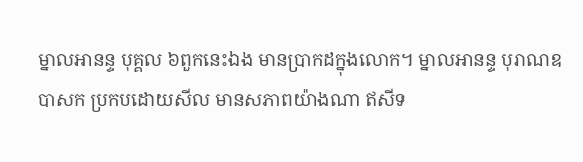ម្នាលអានន្ទ បុគ្គល ៦ពួកនេះឯង មានប្រាកដក្នុងលោក។ ម្នាលអានន្ទ បុរាណឧបាសក ប្រកបដោយសីល មានសភាពយ៉ាងណា ឥសីទ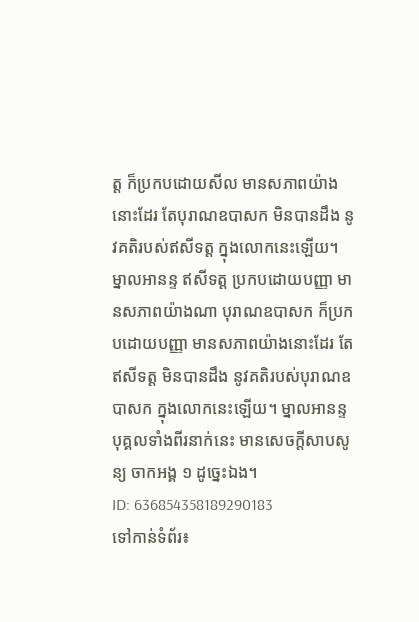ត្ត ក៏ប្រកបដោយសីល មានសភាពយ៉ាងនោះដែរ តែបុរាណឧបាសក មិនបានដឹង នូវគតិរបស់ឥសីទត្ត ក្នុងលោកនេះឡើយ។ ម្នាលអានន្ទ ឥសីទត្ត ប្រកបដោយបញ្ញា មានសភាពយ៉ាងណា បុរាណឧបាសក ក៏ប្រកបដោយបញ្ញា មានសភាពយ៉ាងនោះដែរ តែឥសីទត្ត មិនបានដឹង នូវគតិរបស់បុរាណឧបាសក ក្នុងលោកនេះឡើយ។ ម្នាលអានន្ទ បុគ្គលទាំងពីរនាក់នេះ មានសេចក្តីសាបសូន្យ ចាកអង្គ ១ ដូច្នេះឯង។
ID: 636854358189290183
ទៅកាន់ទំព័រ៖